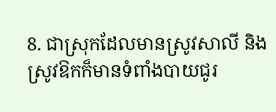8. ជាស្រុកដែលមានស្រូវសាលី និងស្រូវឱកក៏មានទំពាំងបាយជូរ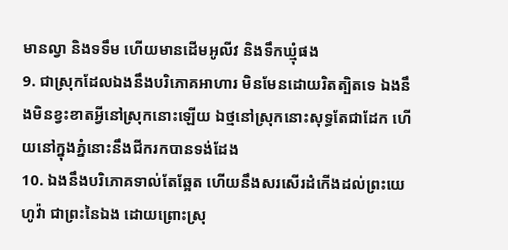មានល្វា និងទទឹម ហើយមានដើមអូលីវ និងទឹកឃ្មុំផង
9. ជាស្រុកដែលឯងនឹងបរិភោគអាហារ មិនមែនដោយរិតត្បិតទេ ឯងនឹងមិនខ្វះខាតអ្វីនៅស្រុកនោះឡើយ ឯថ្មនៅស្រុកនោះសុទ្ធតែជាដែក ហើយនៅក្នុងភ្នំនោះនឹងជីករកបានទង់ដែង
10. ឯងនឹងបរិភោគទាល់តែឆ្អែត ហើយនឹងសរសើរដំកើងដល់ព្រះយេហូវ៉ា ជាព្រះនៃឯង ដោយព្រោះស្រុ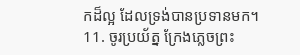កដ៏ល្អ ដែលទ្រង់បានប្រទានមក។
11. ចូរប្រយ័ត្ន ក្រែងភ្លេចព្រះ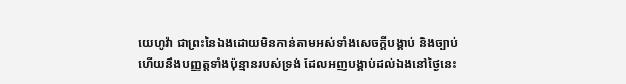យេហូវ៉ា ជាព្រះនៃឯងដោយមិនកាន់តាមអស់ទាំងសេចក្ដីបង្គាប់ និងច្បាប់ហើយនឹងបញ្ញត្តទាំងប៉ុន្មានរបស់ទ្រង់ ដែលអញបង្គាប់ដល់ឯងនៅថ្ងៃនេះ